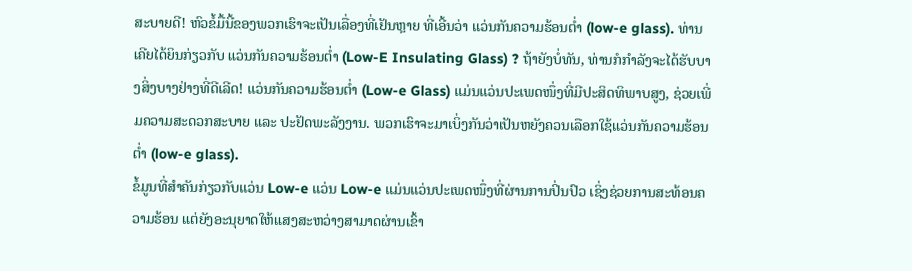ສະບາຍດີ! ຫົວຂໍ້ມື້ນີ້ຂອງພວກເຮົາຈະເປັນເລື່ອງທີ່ເຢັນຫຼາຍ ທີ່ເອີ້ນວ່າ ແວ່ນກັນຄວາມຮ້ອນຕ່ຳ (low-e glass). ທ່ານເຄີຍໄດ້ຍິນກ່ຽວກັບ ແວ່ນກັນຄວາມຮ້ອນຕ່ຳ (Low-E Insulating Glass) ? ຖ້າຍັງບໍ່ທັນ, ທ່ານກໍກຳລັງຈະໄດ້ຮັບບາງສິ່ງບາງຢ່າງທີ່ດີເລີດ! ແວ່ນກັນຄວາມຮ້ອນຕ່ຳ (Low-e Glass) ແມ່ນແວ່ນປະເພດໜຶ່ງທີ່ມີປະສິດທິພາບສູງ, ຊ່ວຍເພີ່ມຄວາມສະດວກສະບາຍ ແລະ ປະຢັດພະລັງງານ. ພວກເຮົາຈະມາເບິ່ງກັນວ່າເປັນຫຍັງຄວນເລືອກໃຊ້ແວ່ນກັນຄວາມຮ້ອນຕ່ຳ (low-e glass).
ຂໍ້ມູນທີ່ສຳຄັນກ່ຽວກັບແວ່ນ Low-e ແວ່ນ Low-e ແມ່ນແວ່ນປະເພດໜຶ່ງທີ່ຜ່ານການປິ່ນປົວ ເຊິ່ງຊ່ວຍການສະທ້ອນຄວາມຮ້ອນ ແຕ່ຍັງອະນຸຍາດໃຫ້ແສງສະຫວ່າງສາມາດຜ່ານເຂົ້າ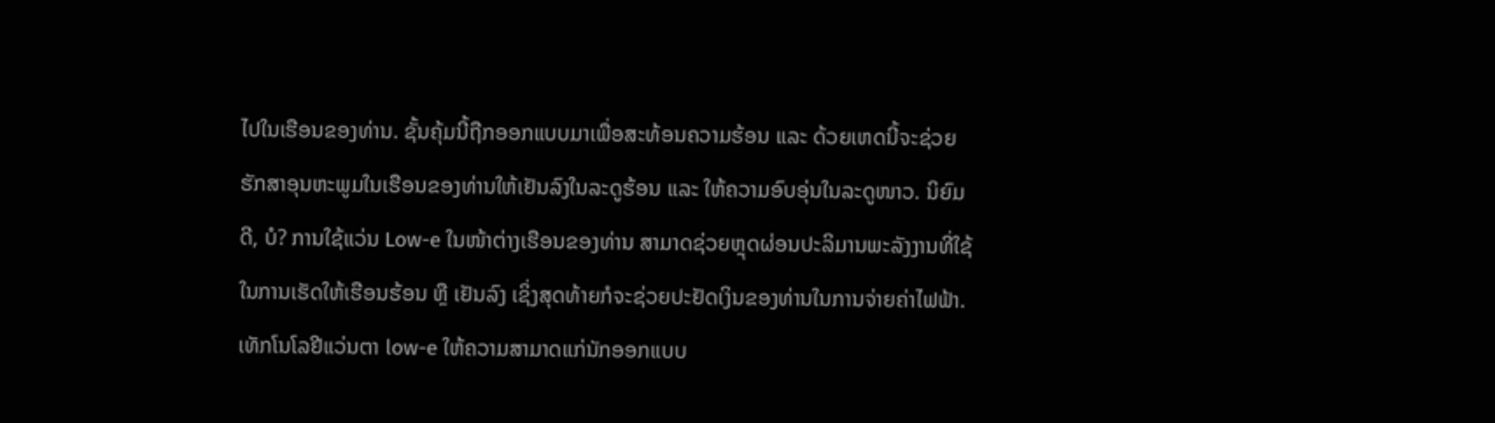ໄປໃນເຮືອນຂອງທ່ານ. ຊັ້ນຄຸ້ມນີ້ຖືກອອກແບບມາເພື່ອສະທ້ອນຄວາມຮ້ອນ ແລະ ດ້ວຍເຫດນີ້ຈະຊ່ວຍຮັກສາອຸນຫະພູມໃນເຮືອນຂອງທ່ານໃຫ້ເຢັນລົງໃນລະດູຮ້ອນ ແລະ ໃຫ້ຄວາມອົບອຸ່ນໃນລະດູໜາວ. ນິຍົມດີ, ບໍ? ການໃຊ້ແວ່ນ Low-e ໃນໜ້າຕ່າງເຮືອນຂອງທ່ານ ສາມາດຊ່ວຍຫຼຸດຜ່ອນປະລິມານພະລັງງານທີ່ໃຊ້ໃນການເຮັດໃຫ້ເຮືອນຮ້ອນ ຫຼື ເຢັນລົງ ເຊິ່ງສຸດທ້າຍກໍຈະຊ່ວຍປະຢັດເງິນຂອງທ່ານໃນການຈ່າຍຄ່າໄຟຟ້າ.
ເທັກໂນໂລຢີແວ່ນຕາ low-e ໃຫ້ຄວາມສາມາດແກ່ນັກອອກແບບ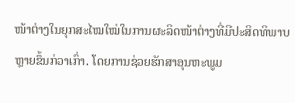ໜ້າຕ່າງໃນຍຸກສະໄໝໃໝ່ໃນການຜະລິດໜ້າຕ່າງທີ່ມີປະສິດທິພາບຫຼາຍຂຶ້ນກ່ວາເກົ່າ. ໂດຍການຊ່ວຍຮັກສາອຸນຫະພູມ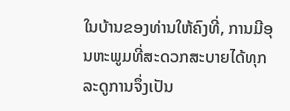ໃນບ້ານຂອງທ່ານໃຫ້ຄົງທີ່, ການມີອຸນຫະພູມທີ່ສະດວກສະບາຍໄດ້ທຸກລະດູການຈຶ່ງເປັນ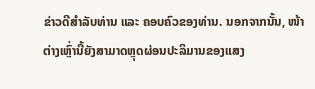ຂ່າວດີສຳລັບທ່ານ ແລະ ຄອບຄົວຂອງທ່ານ. ນອກຈາກນັ້ນ, ໜ້າຕ່າງເຫຼົ່ານີ້ຍັງສາມາດຫຼຸດຜ່ອນປະລິມານຂອງແສງ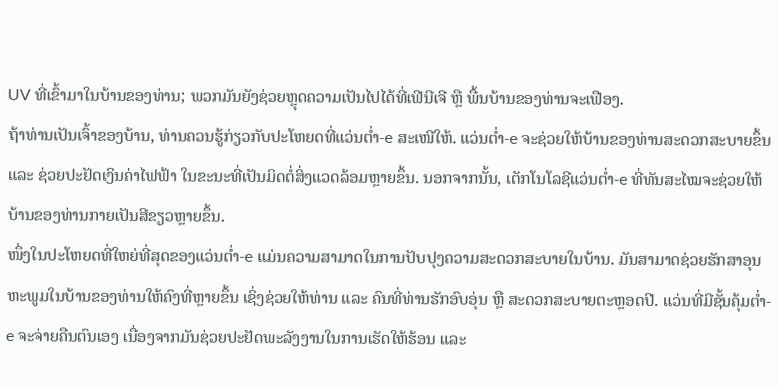UV ທີ່ເຂົ້າມາໃນບ້ານຂອງທ່ານ; ພວກມັນຍັງຊ່ວຍຫຼຸດຄວາມເປັນໄປໄດ້ທີ່ເຟີນີເຈີ ຫຼື ພື້ນບ້ານຂອງທ່ານຈະເຟືອງ.
ຖ້າທ່ານເປັນເຈົ້າຂອງບ້ານ, ທ່ານຄວນຮູ້ກ່ຽວກັບປະໂຫຍດທີ່ແວ່ນຕ່ຳ-e ສະເໜີໃຫ້. ແວ່ນຕ່ຳ-e ຈະຊ່ວຍໃຫ້ບ້ານຂອງທ່ານສະດວກສະບາຍຂຶ້ນ ແລະ ຊ່ວຍປະຢັດເງິນຄ່າໄຟຟ້າ ໃນຂະນະທີ່ເປັນມິດຕໍ່ສິ່ງແວດລ້ອມຫຼາຍຂຶ້ນ. ນອກຈາກນັ້ນ, ເຕັກໂນໂລຊີແວ່ນຕ່ຳ-e ທີ່ທັນສະໄໝຈະຊ່ວຍໃຫ້ບ້ານຂອງທ່ານກາຍເປັນສີຂຽວຫຼາຍຂຶ້ນ.
ໜຶ່ງໃນປະໂຫຍດທີ່ໃຫຍ່ທີ່ສຸດຂອງແວ່ນຕ່ຳ-e ແມ່ນຄວາມສາມາດໃນການປັບປຸງຄວາມສະດວກສະບາຍໃນບ້ານ. ມັນສາມາດຊ່ວຍຮັກສາອຸນຫະພູມໃນບ້ານຂອງທ່ານໃຫ້ຄົງທີ່ຫຼາຍຂຶ້ນ ເຊິ່ງຊ່ວຍໃຫ້ທ່ານ ແລະ ຄົນທີ່ທ່ານຮັກອົບອຸ່ນ ຫຼື ສະດວກສະບາຍຕະຫຼອດປີ. ແວ່ນທີ່ມີຊັ້ນຄຸ້ມຕ່ຳ-e ຈະຈ່າຍຄືນຕົນເອງ ເນື່ອງຈາກມັນຊ່ວຍປະຢັດພະລັງງານໃນການເຮັດໃຫ້ຮ້ອນ ແລະ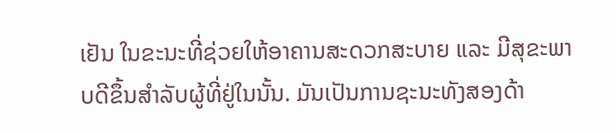ເຢັນ ໃນຂະນະທີ່ຊ່ວຍໃຫ້ອາຄານສະດວກສະບາຍ ແລະ ມີສຸຂະພາບດີຂຶ້ນສຳລັບຜູ້ທີ່ຢູ່ໃນນັ້ນ. ມັນເປັນການຊະນະທັງສອງດ້າ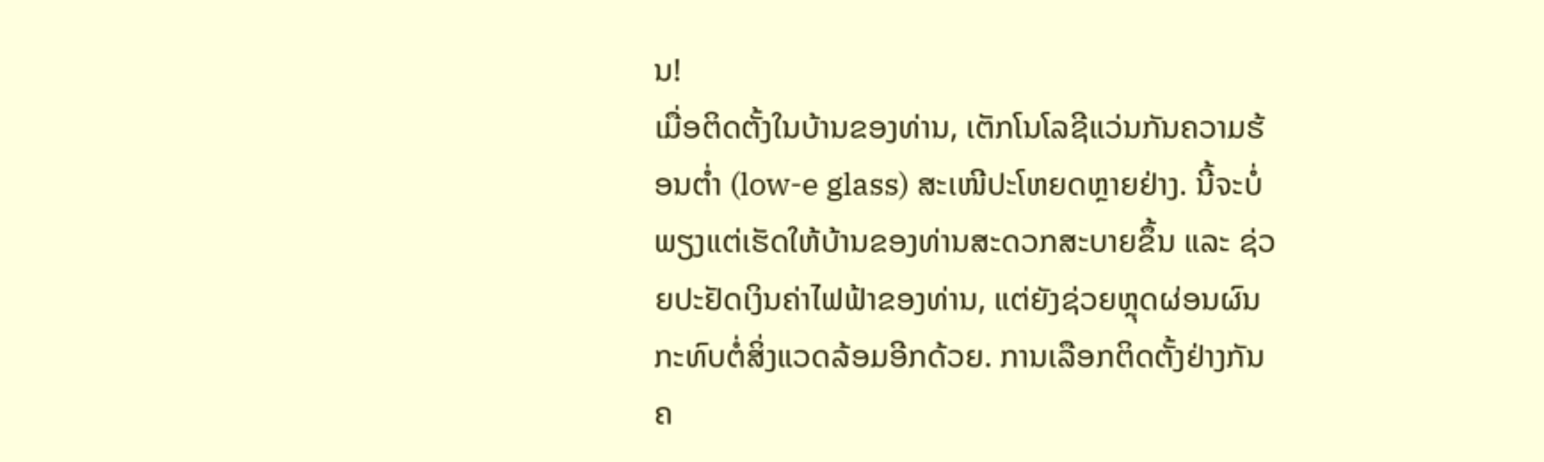ນ!
ເມື່ອຕິດຕັ້ງໃນບ້ານຂອງທ່ານ, ເຕັກໂນໂລຊີແວ່ນກັນຄວາມຮ້ອນຕ່ຳ (low-e glass) ສະເໜີປະໂຫຍດຫຼາຍຢ່າງ. ນີ້ຈະບໍ່ພຽງແຕ່ເຮັດໃຫ້ບ້ານຂອງທ່ານສະດວກສະບາຍຂຶ້ນ ແລະ ຊ່ວຍປະຢັດເງິນຄ່າໄຟຟ້າຂອງທ່ານ, ແຕ່ຍັງຊ່ວຍຫຼຸດຜ່ອນຜົນກະທົບຕໍ່ສິ່ງແວດລ້ອມອີກດ້ວຍ. ການເລືອກຕິດຕັ້ງຢ່າງກັນຄ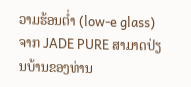ວາມຮ້ອນຕ່ຳ (low-e glass) ຈາກ JADE PURE ສາມາດປ່ຽນບ້ານຂອງທ່ານ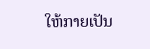ໃຫ້ກາຍເປັນ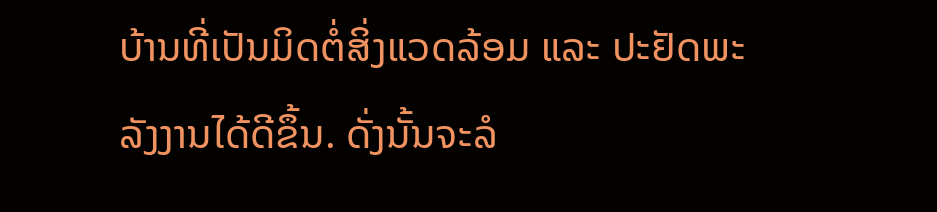ບ້ານທີ່ເປັນມິດຕໍ່ສິ່ງແວດລ້ອມ ແລະ ປະຢັດພະລັງງານໄດ້ດີຂຶ້ນ. ດັ່ງນັ້ນຈະລໍ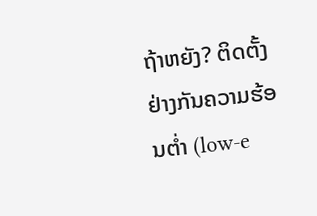ຖ້າຫຍັງ? ຕິດຕັ້ງຢ່າງກັນຄວາມຮ້ອນຕ່ຳ (low-e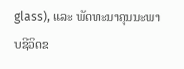glass), ແລະ ພັດທະນາຄຸນນະພາບຊີວິດຂ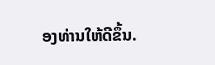ອງທ່ານໃຫ້ດີຂຶ້ນ.